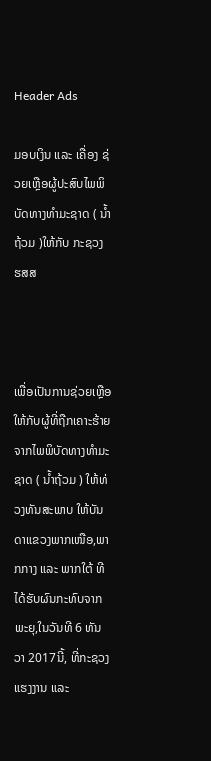Header Ads

ມອບເງິນ ແລະ ເຄື່ອງ ຊ່ວຍເຫຼືອຜູ້ປະສົບໄພພິບັດທາງທຳມະຊາດ ( ນໍ້າຖ້ວມ )ໃຫ້ກັບ ກະຊວງ ຮສສ



ເພື່ອເປັນການຊ່ວຍເຫຼືອໃຫ້ກັບຜູ້ທີ່ຖືກເຄາະຮ້າຍຈາກໄພພິບັດທາງທຳມະຊາດ ( ນ້ຳຖ້ວມ ) ໃຫ້ທ່ວງທັນສະພາບ ໃຫ້ບັນດາແຂວງພາກເໜືອ,ພາກກາງ ແລະ ພາກໃຕ້ ທີໄດ້ຮັບຜົນກະທົບຈາກພະຍຸ,ໃນວັນທີ 6 ທັນວາ 2017ນີ້, ທີ່ກະຊວງແຮງງານ ແລະ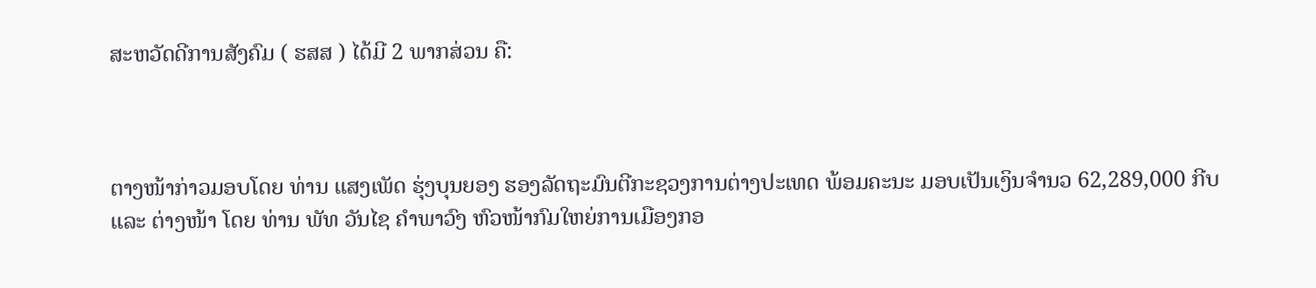ສະຫວັດດີການສັງຄົມ ( ຮສສ ) ໄດ້ມີ 2 ພາກສ່ວນ ຄື:



ຕາງໜ້າກ່າວມອບໂດຍ ທ່ານ ແສງເພັດ ຮຸ່ງບຸນຍອງ ຮອງລັດຖະມົນຕີກະຊວງການຕ່າງປະເທດ ພ້ອມຄະນະ ມອບເປັນເງິນຈຳນວ 62,289,000 ກີບ ແລະ ຕ່າງໜ້າ ໂດຍ ທ່ານ ພັທ ວັນໄຊ ຄຳພາວົງ ຫົວໜ້າກົມໃຫຍ່ການເມືອງກອ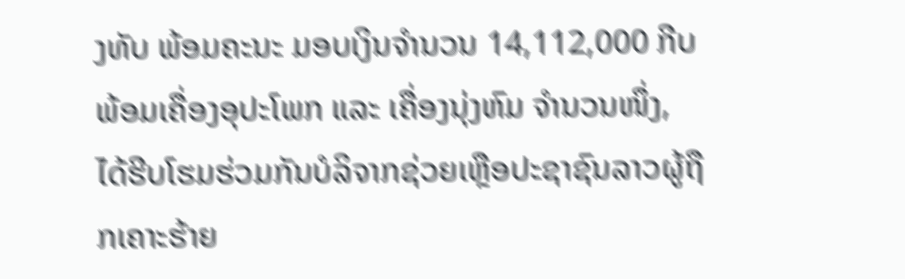ງທັບ ພ້ອມຄະນະ ມອບເງິນຈຳນວນ 14,112,000 ກີບ ພ້ອມເຄື່ອງອຸປະໂພກ ແລະ ເຄື່ອງນຸ່ງຫົມ ຈຳນວນໜຶ່ງ, ໄດ້ຮີບໂຮມຮ່ວມກັນບໍລິຈາກຊ່ວຍເຫຼືອປະຊາຊົນລາວຜູ້ຖືກເຄາະຮ້າຍ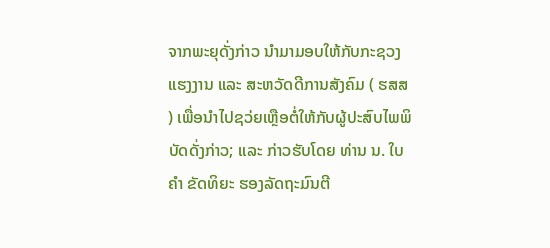ຈາກພະຍຸດັ່ງກ່າວ ນຳມາມອບໃຫ້ກັບກະຊວງແຮງງານ ແລະ ສະຫວັດດີການສັງຄົມ ( ຮສສ ) ເພື່ອນຳໄປຊວ່ຍເຫຼືອຕໍ່ໃຫ້ກັບຜູ້ປະສົບໄພພິບັດດັ່ງກ່າວ; ແລະ ກ່າວຮັບໂດຍ ທ່ານ ນ. ໃບຄຳ ຂັດທິຍະ ຮອງລັດຖະມົນຕີ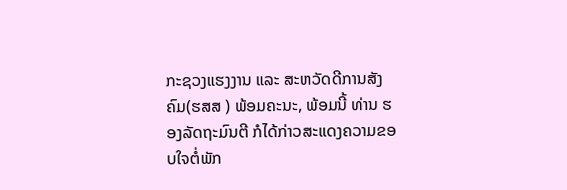ກະຊວງແຮງງານ ແລະ ສະຫວັດດີການສັງຄົມ(ຮສສ ) ພ້ອມຄະນະ, ພ້ອມນີ້ ທ່ານ ຮອງລັດຖະມົນຕີ ກໍໄດ້ກ່າວສະແດງຄວາມຂອບໃຈຕໍ່ພັກ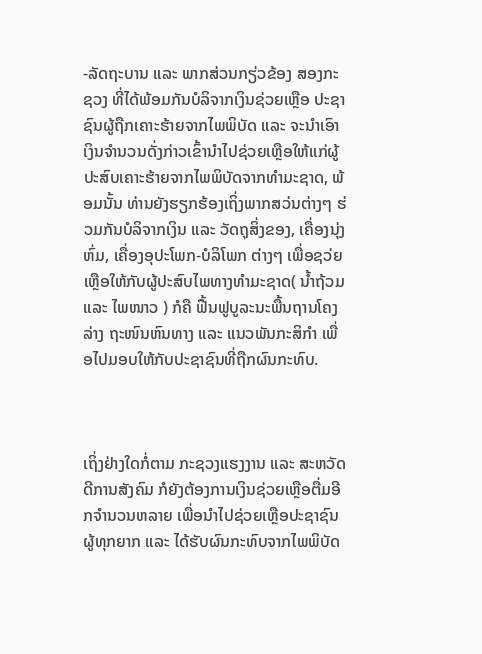-ລັດຖະບານ ແລະ ພາກສ່ວນກຽ່ວຂ້ອງ ສອງກະຊວງ ທີ່ໄດ້ພ້ອມກັນບໍລິຈາກເງິນຊ່ວຍເຫຼືອ ປະຊາຊົນຜູ້ຖືກເຄາະຮ້າຍຈາກໄພພິບັດ ແລະ ຈະນຳເອົາເງິນຈຳນວນດັ່ງກ່າວເຂົ້ານຳໄປຊ່ວຍເຫຼືອໃຫ້ແກ່ຜູ້ປະສົບເຄາະຮ້າຍຈາກໄພພິບັດຈາກທຳມະຊາດ, ພ້ອມນັ້ນ ທ່ານຍັງຮຽກຮ້ອງເຖິ່ງພາກສວ່ນຕ່າງໆ ຮ່ວມກັນບໍລິຈາກເງິນ ແລະ ວັດຖຸສິ່ງຂອງ, ເຄື່ອງນຸ່ງຫົ່ມ, ເຄື່ອງອຸປະໂພກ-ບໍລິໂພກ ຕ່າງໆ ເພື່ອຊວ່ຍເຫຼືອໃຫ້ກັບຜູ້ປະສົບໄພທາງທຳມະຊາດ( ນໍ້າຖ້ວມ ແລະ ໄພໜາວ ) ກໍຄື ຟື້ນຟູບູລະນະພື້ນຖານໂຄງລ່າງ ຖະໜົນຫົນທາງ ແລະ ແນວພັນກະສິກຳ ເພື່ອໄປມອບໃຫ້ກັບປະຊາຊົນທີ່ຖືກຜົນກະທົບ.



ເຖິ່ງຢ່າງໃດກໍ່ຕາມ ກະຊວງແຮງງານ ແລະ ສະຫວັດດີການສັງຄົມ ກໍຍັງຕ້ອງການເງິນຊ່ວຍເຫຼືອຕື່ມອີກຈຳນວນຫລາຍ ເພື່ອນຳໄປຊ່ວຍເຫຼືອປະຊາຊົນຜູ້ທຸກຍາກ ແລະ ໄດ້ຮັບຜົນກະທົບຈາກໄພພິບັດ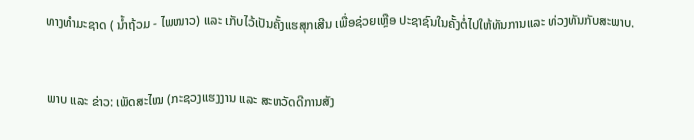ທາງທຳມະຊາດ ( ນໍ້າຖ້ວມ - ໄພໜາວ) ແລະ ເກັບໄວ້ເປັນຄັ້ງແຮສຸກເສີນ ເພື່ອຊ່ວຍເຫຼືອ ປະຊາຊົນໃນຄັ້ງຕໍ່ໄປໃຫ້ທັນການແລະ ທ່ວງທັນກັບສະພາບ.


ພາບ ແລະ ຂ່າວ: ເພັດສະໄໝ (ກະຊວງແຮງງານ ແລະ ສະຫວັດດີການສັງ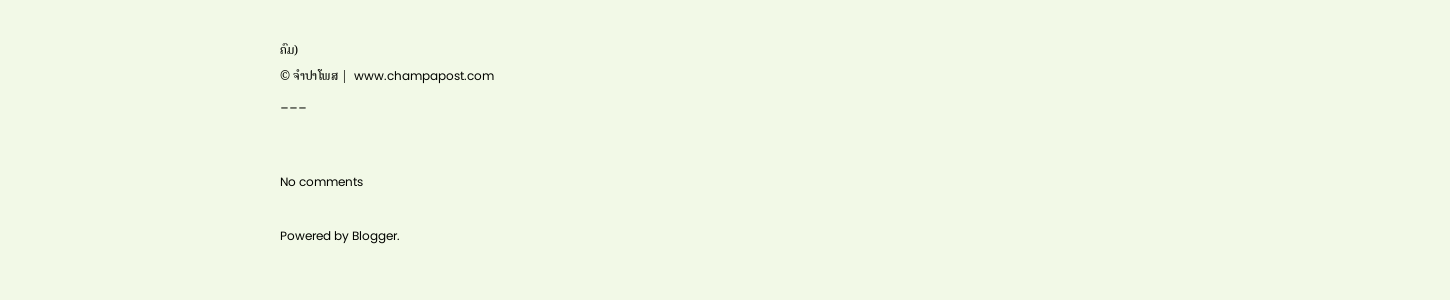ຄົມ)
© ຈໍາປາໂພສ |  www.champapost.com
___


No comments

Powered by Blogger.